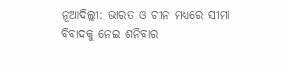ନୂଆଦିଲ୍ଲୀ: ଭାରତ ଓ ଚୀନ ମଧ୍ୟରେ ସୀମା ବିବାଦକୁ ନେଇ ଶନିବାର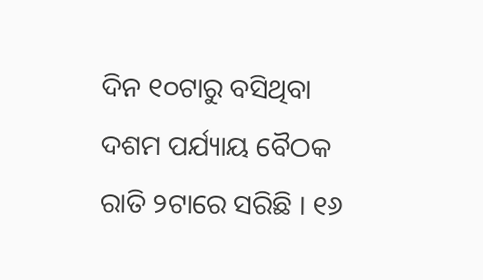ଦିନ ୧୦ଟାରୁ ବସିଥିବା ଦଶମ ପର୍ଯ୍ୟାୟ ବୈଠକ ରାତି ୨ଟାରେ ସରିଛି । ୧୬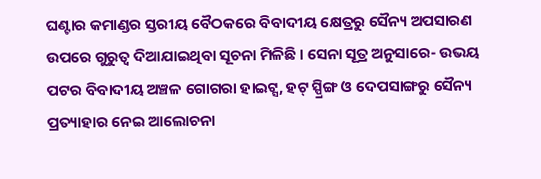ଘଣ୍ଟାର କମାଣ୍ଡର ସ୍ତରୀୟ ବୈଠକରେ ବିବାଦୀୟ କ୍ଷେତ୍ରରୁ ସୈନ୍ୟ ଅପସାରଣ ଉପରେ ଗୁରୁତ୍ୱ ଦିଆଯାଇଥିବା ସୂଚନା ମିଳିଛି । ସେନା ସୂତ୍ର ଅନୁସାରେ- ଉଭୟ ପଟର ବିବାଦୀୟ ଅଞ୍ଚଳ ଗୋଗରା ହାଇଟ୍ସ, ହଟ୍ ସ୍ପ୍ରିଙ୍ଗ ଓ ଦେପସାଙ୍ଗରୁ ସୈନ୍ୟ ପ୍ରତ୍ୟାହାର ନେଇ ଆଲୋଚନା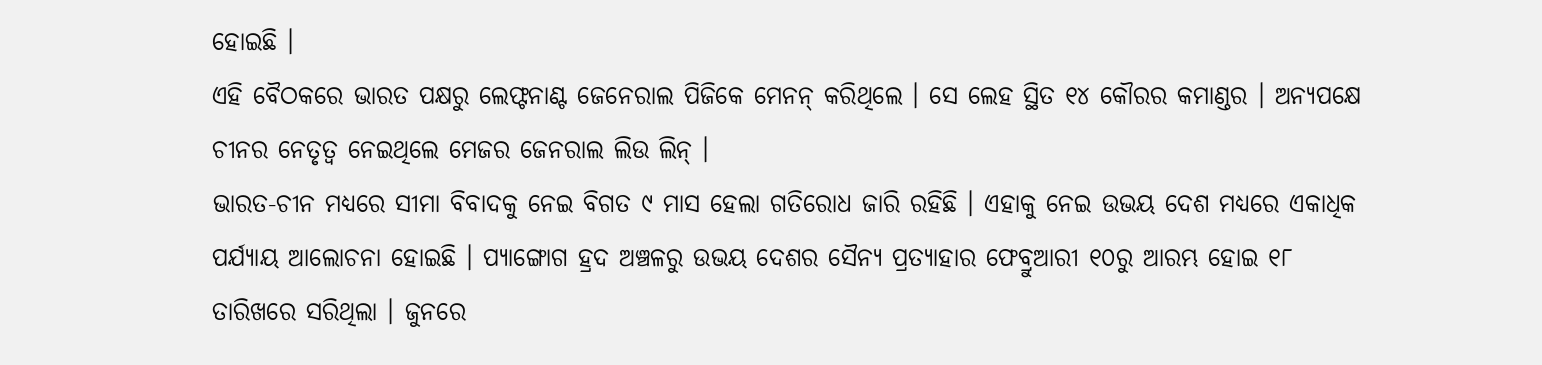ହୋଇଛି ।
ଏହି ବୈଠକରେ ଭାରତ ପକ୍ଷରୁ ଲେଫ୍ଟନାଣ୍ଟ ଜେନେରାଲ ପିଜିକେ ମେନନ୍ କରିଥିଲେ । ସେ ଲେହ ସ୍ଥିତ ୧୪ କୌରର କମାଣ୍ଡର । ଅନ୍ୟପକ୍ଷେ ଚୀନର ନେତୃତ୍ୱ ନେଇଥିଲେ ମେଜର ଜେନରାଲ ଲିଉ ଲିନ୍ ।
ଭାରତ-ଚୀନ ମଧ୍ୟରେ ସୀମା ବିବାଦକୁ ନେଇ ବିଗତ ୯ ମାସ ହେଲା ଗତିରୋଧ ଜାରି ରହିଛି । ଏହାକୁ ନେଇ ଉଭୟ ଦେଶ ମଧ୍ୟରେ ଏକାଧିକ ପର୍ଯ୍ୟାୟ ଆଲୋଚନା ହୋଇଛି । ପ୍ୟାଙ୍ଗୋଗ ହ୍ରଦ ଅଞ୍ଚଳରୁ ଉଭୟ ଦେଶର ସୈନ୍ୟ ପ୍ରତ୍ୟାହାର ଫେବ୍ରୁଆରୀ ୧୦ରୁ ଆରମ୍ଭ ହୋଇ ୧୮ ତାରିଖରେ ସରିଥିଲା । ଜୁନରେ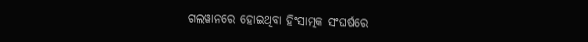ଗଲୱାନରେ ହୋଇଥିବା ହିଂସାତ୍ମକ ସଂଘର୍ଷରେ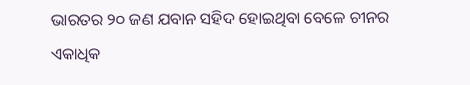ଭାରତର ୨୦ ଜଣ ଯବାନ ସହିଦ ହୋଇଥିବା ବେଳେ ଚୀନର ଏକାଧିକ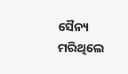ସୈନ୍ୟ ମରିଥିଲେ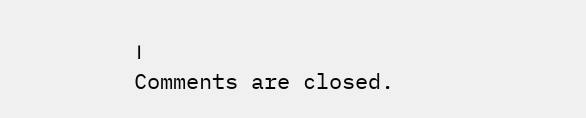।
Comments are closed.